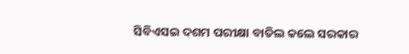ସିବିଏସଇ ଦଶମ ପରୀକ୍ଷା ବାତିଲ କଲେ ସରକାର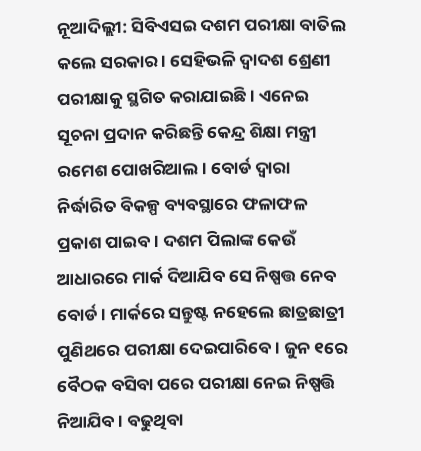ନୂଆଦିଲ୍ଲୀ: ସିବିଏସଇ ଦଶମ ପରୀକ୍ଷା ବାତିଲ କଲେ ସରକାର । ସେହିଭଳି ଦ୍ୱାଦଶ ଶ୍ରେଣୀ ପରୀକ୍ଷାକୁ ସ୍ଥଗିତ କରାଯାଇଛି । ଏନେଇ ସୂଚନା ପ୍ରଦାନ କରିଛନ୍ତି କେନ୍ଦ୍ର ଶିକ୍ଷା ମନ୍ତ୍ରୀ ରମେଶ ପୋଖରିଆଲ । ବୋର୍ଡ ଦ୍ୱାରା ନିର୍ଦ୍ଧାରିତ ବିକଳ୍ପ ବ୍ୟବସ୍ଥାରେ ଫଳାଫଳ ପ୍ରକାଶ ପାଇବ । ଦଶମ ପିଲାଙ୍କ କେଉଁ ଆଧାରରେ ମାର୍କ ଦିଆଯିବ ସେ ନିଷ୍ପତ୍ତ ନେବ ବୋର୍ଡ । ମାର୍କରେ ସନ୍ତୁଷ୍ଟ ନହେଲେ ଛାତ୍ରଛାତ୍ରୀ ପୁଣିଥରେ ପରୀକ୍ଷା ଦେଇପାରିବେ । ଜୁନ ୧ରେ ବୈଠକ ବସିବା ପରେ ପରୀକ୍ଷା ନେଇ ନିଷ୍ପତ୍ତି ନିଆଯିବ । ବଢୁଥିବା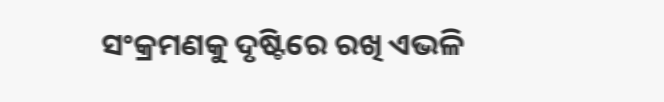ସଂକ୍ରମଣକୁ ଦୃଷ୍ଟିରେ ରଖି ଏଭଳି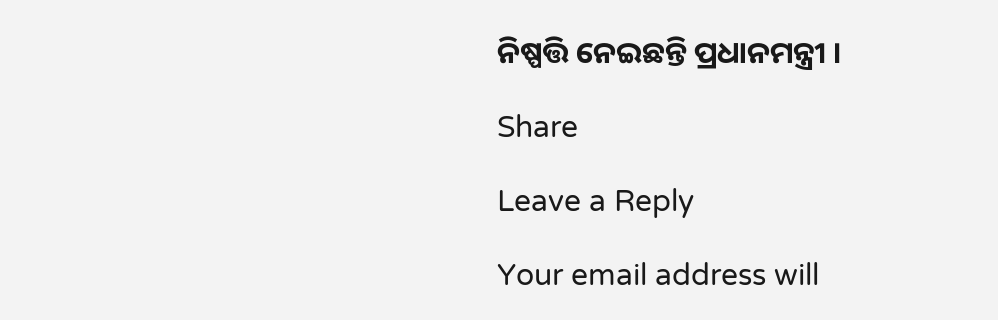ନିଷ୍ପତ୍ତି ନେଇଛନ୍ତି ପ୍ରଧାନମନ୍ତ୍ରୀ ।

Share

Leave a Reply

Your email address will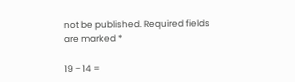not be published. Required fields are marked *

19 − 14 =